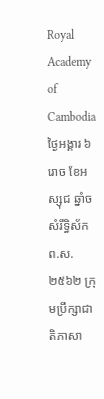Royal Academy of Cambodia
ថ្ងៃអង្គារ ៦រោច ខែអស្សុជ ឆ្នាំច សំរឹទ្ធិស័ក ព.ស.២៥៦២ ក្រុមប្រឹក្សាជាតិភាសា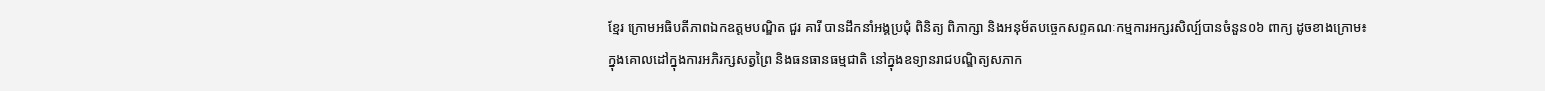ខ្មែរ ក្រោមអធិបតីភាពឯកឧត្តមបណ្ឌិត ជួរ គារី បានដឹកនាំអង្គប្រជុំ ពិនិត្យ ពិភាក្សា និងអនុម័តបច្ចេកសព្ទគណៈកម្មការអក្សរសិល្ប៍បានចំនួន០៦ ពាក្យ ដូចខាងក្រោម៖
ក្នុងគោលដៅក្នុងការអភិរក្សសត្វព្រៃ និងធនធានធម្មជាតិ នៅក្នុងឧទ្យានរាជបណ្ឌិត្យសភាក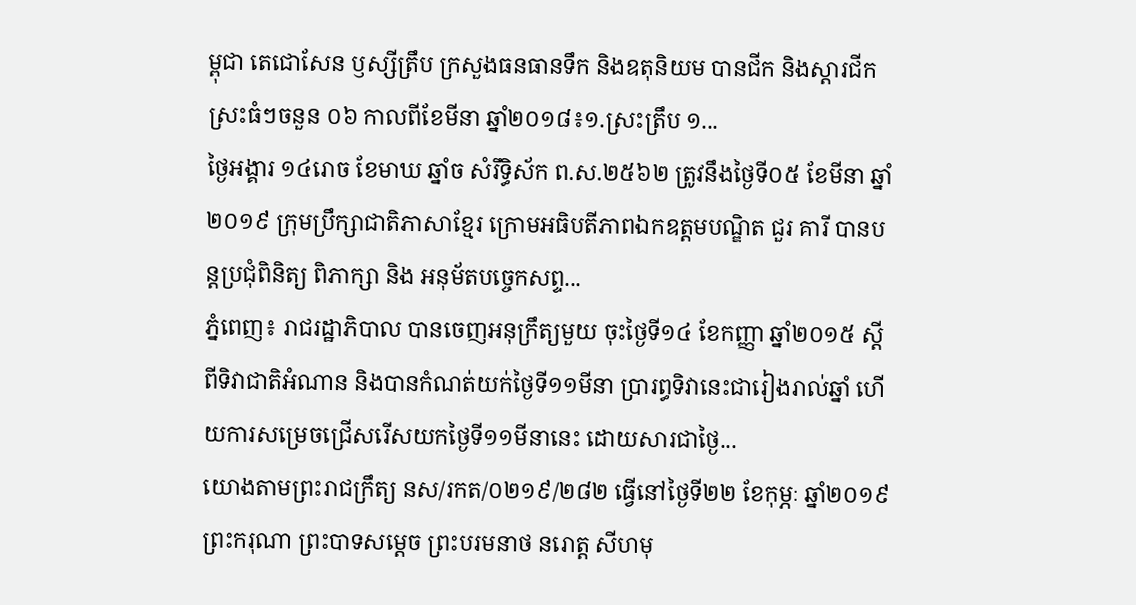ម្ពុជា តេជោសែន ឫស្សីត្រឹប ក្រសួងធនធានទឹក និងឧតុនិយម បានជីក និងស្តារជីកស្រះធំៗចនួន ០៦ កាលពីខែមីនា ឆ្នាំ២០១៨៖១.ស្រះត្រឹប ១...
ថ្ងៃអង្គារ ១៤រោច ខែមាឃ ឆ្នាំច សំរឹទ្ធិស័ក ព.ស.២៥៦២ ត្រូវនឹងថ្ងៃទី០៥ ខែមីនា ឆ្នាំ២០១៩ ក្រុមប្រឹក្សាជាតិភាសាខ្មែរ ក្រោមអធិបតីភាពឯកឧត្តមបណ្ឌិត ជួរ គារី បានបន្តប្រជុំពិនិត្យ ពិភាក្សា និង អនុម័តបច្ចេកសព្ទ...
ភ្នំពេញ៖ រាជរដ្ឋាភិបាល បានចេញអនុក្រឹត្យមួយ ចុះថ្ងៃទី១៤ ខែកញ្ញា ឆ្នាំ២០១៥ ស្តីពីទិវាជាតិអំណាន និងបានកំណត់យក់ថ្ងៃទី១១មីនា ប្រារព្ធទិវានេះជារៀងរាល់ឆ្នាំ ហើយការសម្រេចជ្រើសរើសយកថ្ងៃទី១១មីនានេះ ដោយសារជាថ្ងៃ...
យោងតាមព្រះរាជក្រឹត្យ នស/រកត/០២១៩/២៨២ ធ្វើនៅថ្ងៃទី២២ ខែកុម្ភៈ ឆ្នាំ២០១៩ ព្រះករុណា ព្រះបាទសម្ដេច ព្រះបរមនាថ នរោត្ត សីហមុ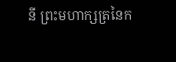នី ព្រះមហាក្សត្រនៃក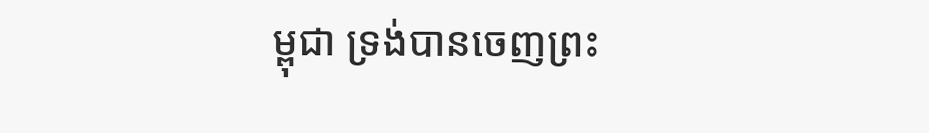ម្ពុជា ទ្រង់បានចេញព្រះ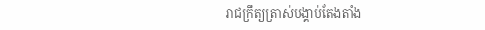រាជក្រឹត្យត្រាស់បង្គាប់តែងតាំង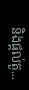និងផ្ដល់តួ...